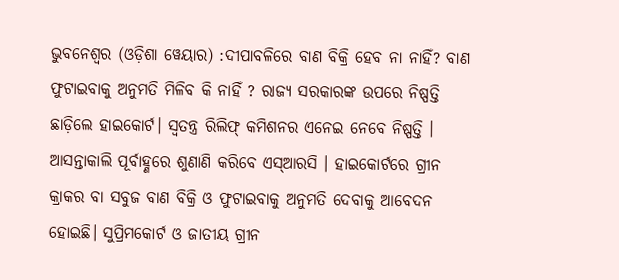ଭୁବନେଶ୍ବର (ଓଡ଼ିଶା ୱେୟାର) :ଦୀପାବଳିରେ ବାଣ ବିକ୍ରି ହେବ ନା ନାହିଁ? ବାଣ ଫୁଟାଇବାକୁ ଅନୁମତି ମିଳିବ କି ନାହିଁ ? ରାଜ୍ୟ ସରକାରଙ୍କ ଉପରେ ନିଷ୍ପତ୍ତି ଛାଡ଼ିଲେ ହାଇକୋର୍ଟ। ସ୍ୱତନ୍ତ୍ର ରିଲିଫ୍ କମିଶନର ଏନେଇ ନେବେ ନିଷ୍ପତ୍ତି । ଆସନ୍ତାକାଲି ପୂର୍ବାହ୍ଣରେ ଶୁଣାଣି କରିବେ ଏସ୍ଆରସି । ହାଇକୋର୍ଟରେ ଗ୍ରୀନ କ୍ରାକର ବା ସବୁଜ ବାଣ ବିକ୍ରି ଓ ଫୁଟାଇବାକୁ ଅନୁମତି ଦେବାକୁ ଆବେଦନ ହୋଇଛି। ସୁପ୍ରିମକୋର୍ଟ ଓ ଜାତୀୟ ଗ୍ରୀନ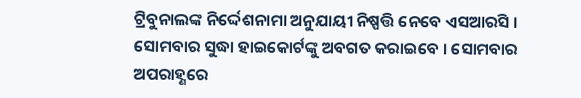ଟ୍ରିବୁନାଲଙ୍କ ନିର୍ଦ୍ଦେଶନାମା ଅନୁଯାୟୀ ନିଷ୍ପତ୍ତି ନେବେ ଏସଆରସି ।
ସୋମବାର ସୁଦ୍ଧା ହାଇକୋର୍ଟଙ୍କୁ ଅବଗତ କରାଇବେ । ସୋମବାର ଅପରାହ୍ଣରେ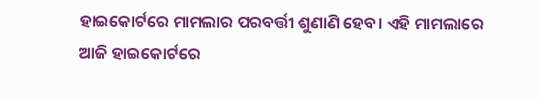ହାଇକୋର୍ଟରେ ମାମଲାର ପରବର୍ତ୍ତୀ ଶୁଣାଣି ହେବ। ଏହି ମାମଲାରେ ଆଜି ହାଇକୋର୍ଟରେ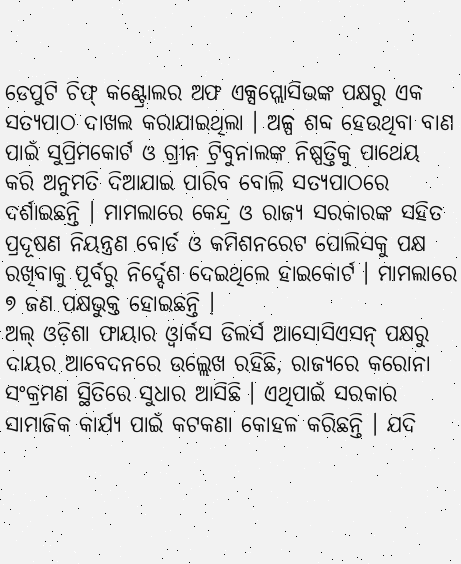ଡେପୁଟି ଚିଫ୍ କଣ୍ଟ୍ରୋଲର ଅଫ ଏକ୍ସପ୍ଲୋସିଭଙ୍କ ପକ୍ଷରୁ ଏକ ସତ୍ୟପାଠ ଦାଖଲ କରାଯାଇଥିଲା । ଅଳ୍ପ ଶବ୍ଦ ହେଉଥିବା ବାଣ ପାଇଁ ସୁପ୍ରିମକୋର୍ଟ ଓ ଗ୍ରୀନ ଟ୍ରିବୁନାଲଙ୍କ ନିଷ୍ପତ୍ତିକୁ ପାଥେୟ କରି ଅନୁମତି ଦିଆଯାଇ ପାରିବ ବୋଲି ସତ୍ୟପାଠରେ ଦର୍ଶାଇଛନ୍ତି । ମାମଲାରେ କେନ୍ଦ୍ର ଓ ରାଜ୍ୟ ସରକାରଙ୍କ ସହିତ ପ୍ରଦୂଷଣ ନିୟନ୍ତ୍ରଣ ବୋର୍ଡ ଓ କମିଶନରେଟ ପୋଲିସକୁ ପକ୍ଷ ରଖିବାକୁ ପୂର୍ବରୁ ନିର୍ଦ୍ଦେଶ ଦେଇଥିଲେ ହାଇକୋର୍ଟ । ମାମଲାରେ ୭ ଜଣ ପକ୍ଷଭୁକ୍ତ ହୋଇଛନ୍ତି ।
ଅଲ୍ ଓଡ଼ିଶା ଫାୟାର ଓ୍ଵାର୍କସ ଡିଲର୍ସ ଆସୋସିଏସନ୍ ପକ୍ଷରୁ ଦାୟର ଆବେଦନରେ ଉଲ୍ଲେଖ ରହିଛି, ରାଜ୍ୟରେ କରୋନା ସଂକ୍ରମଣ ସ୍ଥିତିରେ ସୁଧାର ଆସିଛି । ଏଥିପାଇଁ ସରକାର ସାମାଜିକ କାର୍ଯ୍ୟ ପାଇଁ କଟକଣା କୋହଳ କରିଛନ୍ତି । ଯଦି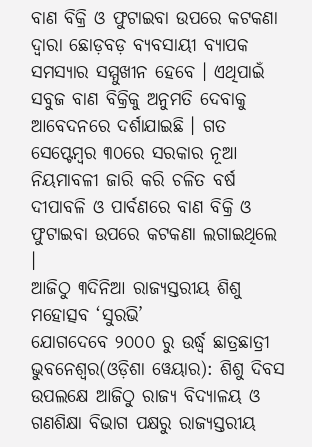ବାଣ ବିକ୍ରି ଓ ଫୁଟାଇବା ଉପରେ କଟକଣା ଦ୍ୱାରା ଛୋଡ଼ବଡ଼ ବ୍ୟବସାୟୀ ବ୍ୟାପକ ସମସ୍ୟାର ସମ୍ମୁଖୀନ ହେବେ । ଏଥିପାଇଁ ସବୁଜ ବାଣ ବିକ୍ରିକୁ ଅନୁମତି ଦେବାକୁ ଆବେଦନରେ ଦର୍ଶାଯାଇଛି । ଗତ ସେପ୍ଟେମ୍ବର ୩୦ରେ ସରକାର ନୂଆ ନିୟମାବଳୀ ଜାରି କରି ଚଳିତ ବର୍ଷ ଦୀପାବଳି ଓ ପାର୍ବଣରେ ବାଣ ବିକ୍ରି ଓ ଫୁଟାଇବା ଉପରେ କଟକଣା ଲଗାଇଥିଲେ ।
ଆଜିଠୁ ୩ଦିନିଆ ରାଜ୍ୟସ୍ତରୀୟ ଶିଶୁ ମହୋତ୍ସବ ‘ସୁରଭି’
ଯୋଗଦେବେ ୨୦୦୦ ରୁ ଉର୍ଦ୍ଧ୍ଵ ଛାତ୍ରଛାତ୍ରୀ ଭୁବନେଶ୍ୱର(ଓଡ଼ିଶା ୱେୟାର): ଶିଶୁ ଦିବସ ଉପଲକ୍ଷେ ଆଜିଠୁ ରାଜ୍ୟ ବିଦ୍ୟାଳୟ ଓ ଗଣଶିକ୍ଷା ବିଭାଗ ପକ୍ଷରୁ ରାଜ୍ୟସ୍ତରୀୟ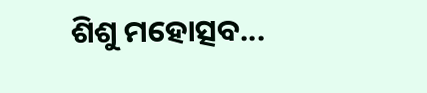ଶିଶୁ ମହୋତ୍ସବ...